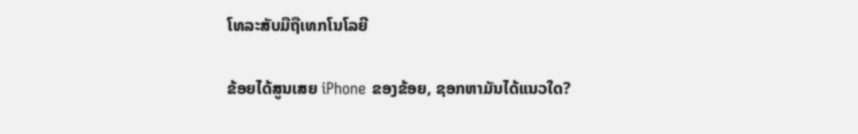ໂທລະສັບມືຖືເທກໂນໂລຍີ

ຂ້ອຍໄດ້ສູນເສຍ iPhone ຂອງຂ້ອຍ, ຊອກຫາມັນໄດ້ແນວໃດ?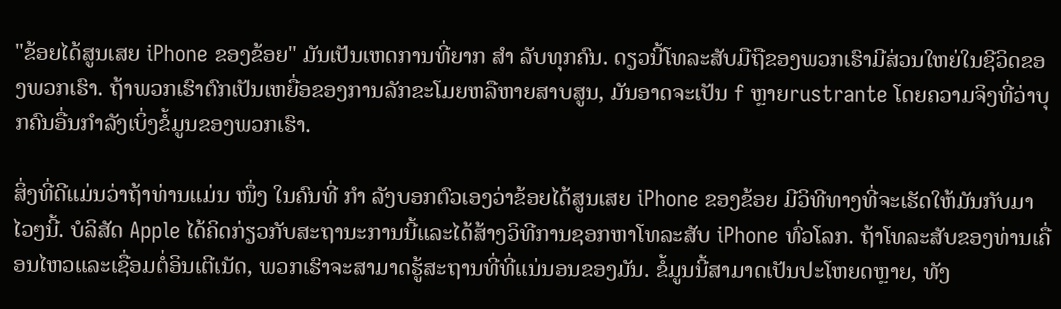"ຂ້ອຍໄດ້ສູນເສຍ iPhone ຂອງຂ້ອຍ" ມັນເປັນເຫດການທີ່ຍາກ ສຳ ລັບທຸກຄົນ. ດຽວນີ້ໂທລະສັບມືຖືຂອງພວກເຮົາມີສ່ວນໃຫຍ່ໃນຊີວິດຂອງພວກເຮົາ. ຖ້າພວກເຮົາຕົກເປັນເຫຍື່ອຂອງການລັກຂະໂມຍຫລືຫາຍສາບສູນ, ມັນອາດຈະເປັນ f ຫຼາຍrustrante ໂດຍຄວາມຈິງທີ່ວ່າບຸກຄົນອື່ນກໍາລັງເບິ່ງຂໍ້ມູນຂອງພວກເຮົາ.

ສິ່ງທີ່ດີແມ່ນວ່າຖ້າທ່ານແມ່ນ ໜຶ່ງ ໃນຄົນທີ່ ກຳ ລັງບອກຕົວເອງວ່າຂ້ອຍໄດ້ສູນເສຍ iPhone ຂອງຂ້ອຍ ມີວິທີທາງທີ່ຈະເຮັດໃຫ້ມັນກັບມາໄວໆນີ້. ບໍລິສັດ Apple ໄດ້ຄິດກ່ຽວກັບສະຖານະການນີ້ແລະໄດ້ສ້າງວິທີການຊອກຫາໂທລະສັບ iPhone ທົ່ວໂລກ. ຖ້າໂທລະສັບຂອງທ່ານເຄື່ອນໄຫວແລະເຊື່ອມຕໍ່ອິນເຕີເນັດ, ພວກເຮົາຈະສາມາດຮູ້ສະຖານທີ່ທີ່ແນ່ນອນຂອງມັນ. ຂໍ້ມູນນີ້ສາມາດເປັນປະໂຫຍດຫຼາຍ, ທັງ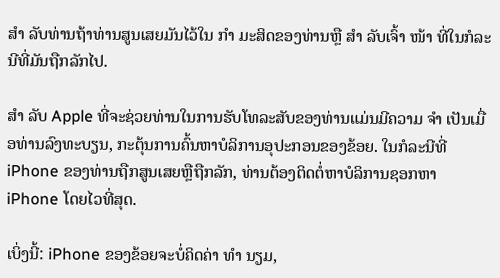ສຳ ລັບທ່ານຖ້າທ່ານສູນເສຍມັນໄວ້ໃນ ກຳ ມະສິດຂອງທ່ານຫຼື ສຳ ລັບເຈົ້າ ໜ້າ ທີ່ໃນກໍລະນີທີ່ມັນຖືກລັກໄປ.

ສຳ ລັບ Apple ທີ່ຈະຊ່ວຍທ່ານໃນການຮັບໂທລະສັບຂອງທ່ານແມ່ນມີຄວາມ ຈຳ ເປັນເມື່ອທ່ານລົງທະບຽນ, ກະຕຸ້ນການຄົ້ນຫາບໍລິການອຸປະກອນຂອງຂ້ອຍ. ໃນກໍລະນີທີ່ iPhone ຂອງທ່ານຖືກສູນເສຍຫຼືຖືກລັກ, ທ່ານຕ້ອງຕິດຕໍ່ຫາບໍລິການຊອກຫາ iPhone ໂດຍໄວທີ່ສຸດ.

ເບິ່ງນີ້: iPhone ຂອງຂ້ອຍຈະບໍ່ຄິດຄ່າ ທຳ ນຽມ,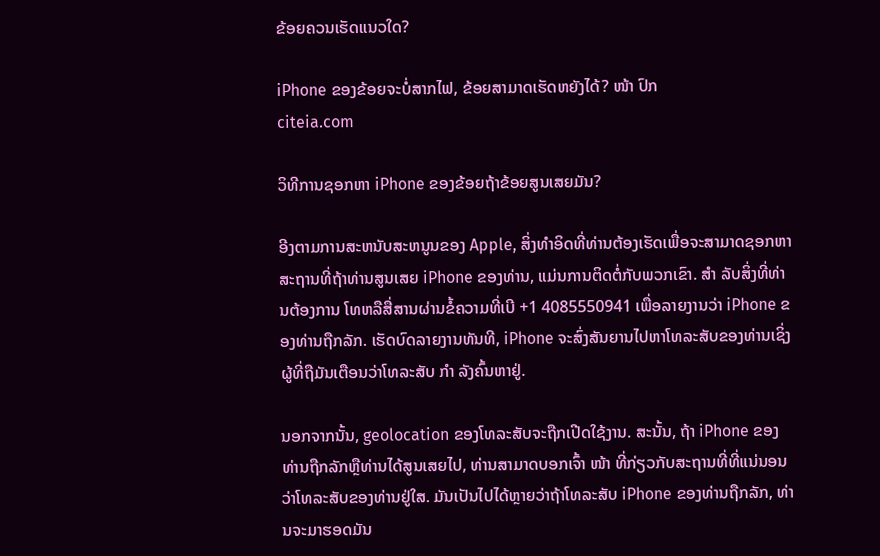ຂ້ອຍຄວນເຮັດແນວໃດ?

iPhone ຂອງຂ້ອຍຈະບໍ່ສາກໄຟ, ຂ້ອຍສາມາດເຮັດຫຍັງໄດ້? ໜ້າ ປົກ
citeia.com

ວິທີການຊອກຫາ iPhone ຂອງຂ້ອຍຖ້າຂ້ອຍສູນເສຍມັນ?

ອີງຕາມການສະຫນັບສະຫນູນຂອງ Apple, ສິ່ງທໍາອິດທີ່ທ່ານຕ້ອງເຮັດເພື່ອຈະສາມາດຊອກຫາສະຖານທີ່ຖ້າທ່ານສູນເສຍ iPhone ຂອງທ່ານ, ແມ່ນການຕິດຕໍ່ກັບພວກເຂົາ. ສຳ ລັບສິ່ງທີ່ທ່ານຕ້ອງການ ໂທຫລືສື່ສານຜ່ານຂໍ້ຄວາມທີ່ເບີ +1 4085550941 ເພື່ອລາຍງານວ່າ iPhone ຂອງທ່ານຖືກລັກ. ເຮັດບົດລາຍງານທັນທີ, iPhone ຈະສົ່ງສັນຍານໄປຫາໂທລະສັບຂອງທ່ານເຊິ່ງຜູ້ທີ່ຖືມັນເຕືອນວ່າໂທລະສັບ ກຳ ລັງຄົ້ນຫາຢູ່.

ນອກຈາກນັ້ນ, geolocation ຂອງໂທລະສັບຈະຖືກເປີດໃຊ້ງານ. ສະນັ້ນ, ຖ້າ iPhone ຂອງທ່ານຖືກລັກຫຼືທ່ານໄດ້ສູນເສຍໄປ, ທ່ານສາມາດບອກເຈົ້າ ໜ້າ ທີ່ກ່ຽວກັບສະຖານທີ່ທີ່ແນ່ນອນວ່າໂທລະສັບຂອງທ່ານຢູ່ໃສ. ມັນເປັນໄປໄດ້ຫຼາຍວ່າຖ້າໂທລະສັບ iPhone ຂອງທ່ານຖືກລັກ, ທ່ານຈະມາຮອດມັນ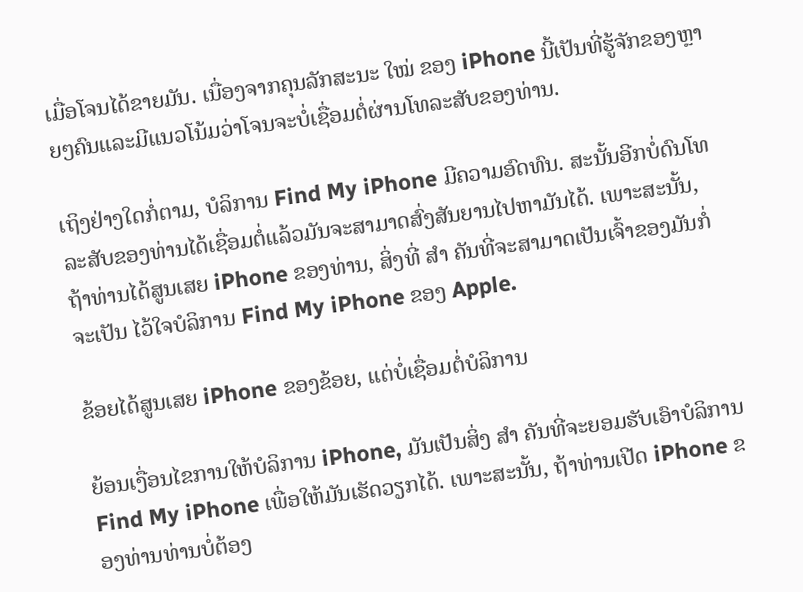ເມື່ອໂຈນໄດ້ຂາຍມັນ. ເນື່ອງຈາກຄຸນລັກສະນະ ໃໝ່ ຂອງ iPhone ນີ້ເປັນທີ່ຮູ້ຈັກຂອງຫຼາຍໆຄົນແລະມີແນວໂນ້ມວ່າໂຈນຈະບໍ່ເຊື່ອມຕໍ່ຜ່ານໂທລະສັບຂອງທ່ານ.

ເຖິງຢ່າງໃດກໍ່ຕາມ, ບໍລິການ Find My iPhone ມີຄວາມອົດທົນ. ສະນັ້ນອີກບໍ່ດົນໂທລະສັບຂອງທ່ານໄດ້ເຊື່ອມຕໍ່ແລ້ວມັນຈະສາມາດສົ່ງສັນຍານໄປຫາມັນໄດ້. ເພາະສະນັ້ນ, ຖ້າທ່ານໄດ້ສູນເສຍ iPhone ຂອງທ່ານ, ສິ່ງທີ່ ສຳ ຄັນທີ່ຈະສາມາດເປັນເຈົ້າຂອງມັນກໍ່ຈະເປັນ ໄວ້ໃຈບໍລິການ Find My iPhone ຂອງ Apple.

ຂ້ອຍໄດ້ສູນເສຍ iPhone ຂອງຂ້ອຍ, ແຕ່ບໍ່ເຊື່ອມຕໍ່ບໍລິການ

ຍ້ອນເງື່ອນໄຂການໃຫ້ບໍລິການ iPhone, ມັນເປັນສິ່ງ ສຳ ຄັນທີ່ຈະຍອມຮັບເອົາບໍລິການ Find My iPhone ເພື່ອໃຫ້ມັນເຮັດວຽກໄດ້. ເພາະສະນັ້ນ, ຖ້າທ່ານເປີດ iPhone ຂອງທ່ານທ່ານບໍ່ຕ້ອງ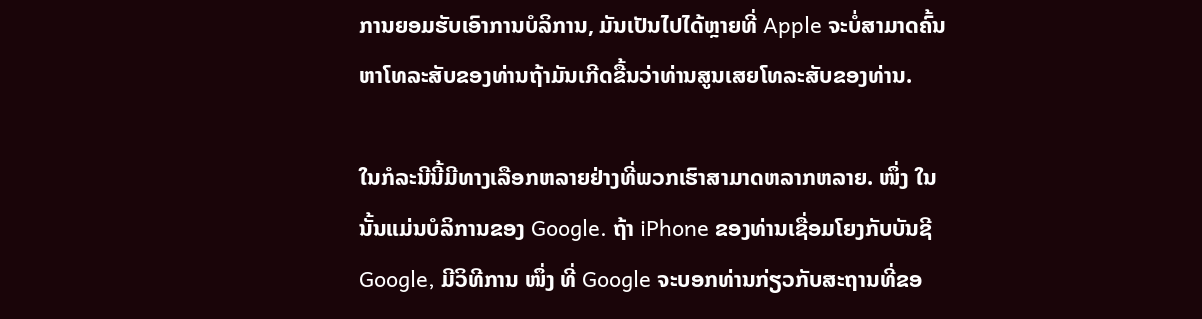ການຍອມຮັບເອົາການບໍລິການ, ມັນເປັນໄປໄດ້ຫຼາຍທີ່ Apple ຈະບໍ່ສາມາດຄົ້ນຫາໂທລະສັບຂອງທ່ານຖ້າມັນເກີດຂື້ນວ່າທ່ານສູນເສຍໂທລະສັບຂອງທ່ານ.

ໃນກໍລະນີນີ້ມີທາງເລືອກຫລາຍຢ່າງທີ່ພວກເຮົາສາມາດຫລາກຫລາຍ. ໜຶ່ງ ໃນນັ້ນແມ່ນບໍລິການຂອງ Google. ຖ້າ iPhone ຂອງທ່ານເຊື່ອມໂຍງກັບບັນຊີ Google, ມີວິທີການ ໜຶ່ງ ທີ່ Google ຈະບອກທ່ານກ່ຽວກັບສະຖານທີ່ຂອ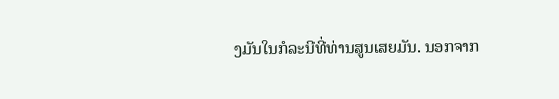ງມັນໃນກໍລະນີທີ່ທ່ານສູນເສຍມັນ. ນອກຈາກ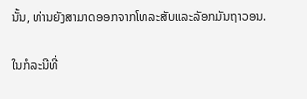ນັ້ນ, ທ່ານຍັງສາມາດອອກຈາກໂທລະສັບແລະລັອກມັນຖາວອນ.

ໃນກໍລະນີທີ່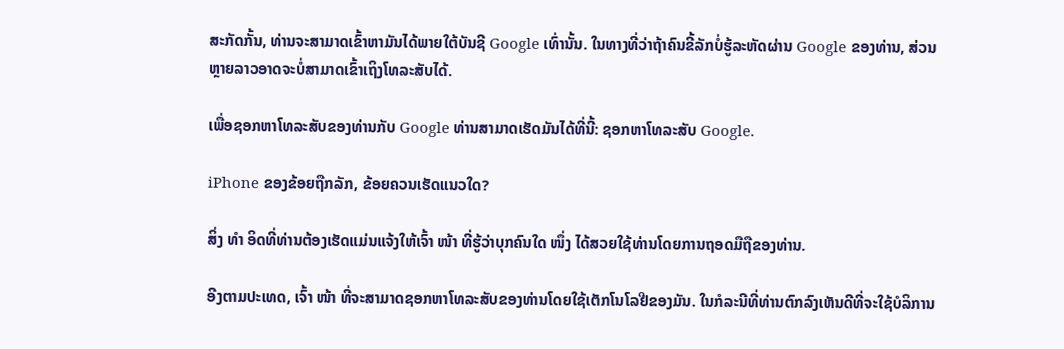ສະກັດກັ້ນ, ທ່ານຈະສາມາດເຂົ້າຫາມັນໄດ້ພາຍໃຕ້ບັນຊີ Google ເທົ່ານັ້ນ. ໃນທາງທີ່ວ່າຖ້າຄົນຂີ້ລັກບໍ່ຮູ້ລະຫັດຜ່ານ Google ຂອງທ່ານ, ສ່ວນຫຼາຍລາວອາດຈະບໍ່ສາມາດເຂົ້າເຖິງໂທລະສັບໄດ້.

ເພື່ອຊອກຫາໂທລະສັບຂອງທ່ານກັບ Google ທ່ານສາມາດເຮັດມັນໄດ້ທີ່ນີ້: ຊອກຫາໂທລະສັບ Google.

iPhone ຂອງຂ້ອຍຖືກລັກ, ຂ້ອຍຄວນເຮັດແນວໃດ?

ສິ່ງ ທຳ ອິດທີ່ທ່ານຕ້ອງເຮັດແມ່ນແຈ້ງໃຫ້ເຈົ້າ ໜ້າ ທີ່ຮູ້ວ່າບຸກຄົນໃດ ໜຶ່ງ ໄດ້ສວຍໃຊ້ທ່ານໂດຍການຖອດມືຖືຂອງທ່ານ.

ອີງຕາມປະເທດ, ເຈົ້າ ໜ້າ ທີ່ຈະສາມາດຊອກຫາໂທລະສັບຂອງທ່ານໂດຍໃຊ້ເຕັກໂນໂລຢີຂອງມັນ. ໃນກໍລະນີທີ່ທ່ານຕົກລົງເຫັນດີທີ່ຈະໃຊ້ບໍລິການ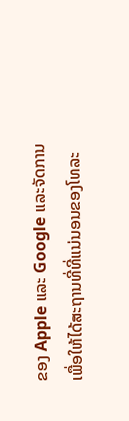ຂອງ Apple ແລະ Google ແລະຈັດການເພື່ອໃຫ້ໄດ້ສະຖານທີ່ທີ່ແນ່ນອນຂອງໂທລະ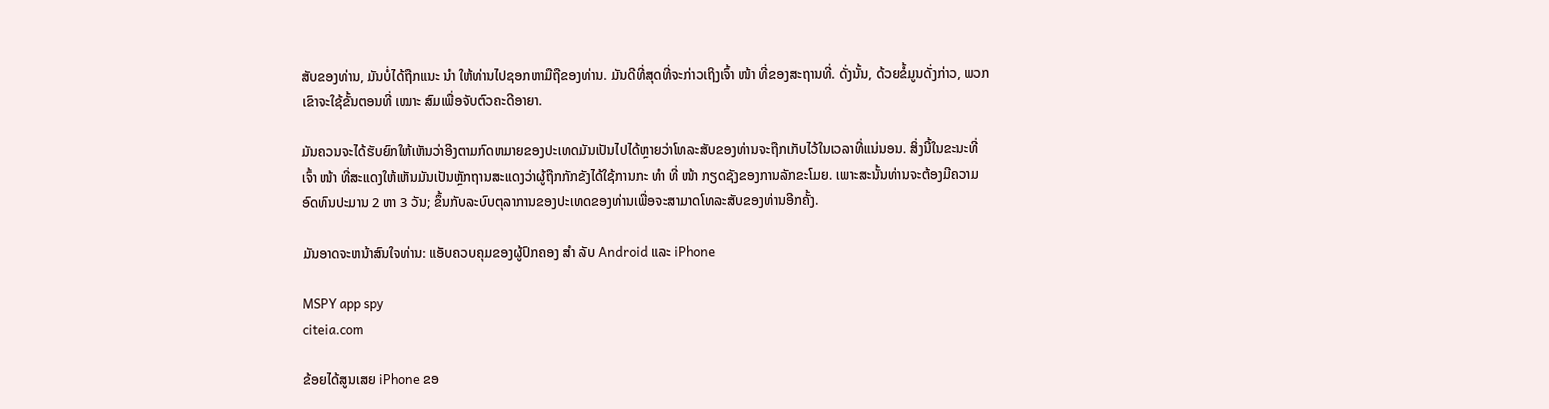ສັບຂອງທ່ານ, ມັນບໍ່ໄດ້ຖືກແນະ ນຳ ໃຫ້ທ່ານໄປຊອກຫາມືຖືຂອງທ່ານ. ມັນດີທີ່ສຸດທີ່ຈະກ່າວເຖິງເຈົ້າ ໜ້າ ທີ່ຂອງສະຖານທີ່. ດັ່ງນັ້ນ, ດ້ວຍຂໍ້ມູນດັ່ງກ່າວ, ພວກເຂົາຈະໃຊ້ຂັ້ນຕອນທີ່ ເໝາະ ສົມເພື່ອຈັບຕົວຄະດີອາຍາ.

ມັນຄວນຈະໄດ້ຮັບຍົກໃຫ້ເຫັນວ່າອີງຕາມກົດຫມາຍຂອງປະເທດມັນເປັນໄປໄດ້ຫຼາຍວ່າໂທລະສັບຂອງທ່ານຈະຖືກເກັບໄວ້ໃນເວລາທີ່ແນ່ນອນ. ສິ່ງນີ້ໃນຂະນະທີ່ເຈົ້າ ໜ້າ ທີ່ສະແດງໃຫ້ເຫັນມັນເປັນຫຼັກຖານສະແດງວ່າຜູ້ຖືກກັກຂັງໄດ້ໃຊ້ການກະ ທຳ ທີ່ ໜ້າ ກຽດຊັງຂອງການລັກຂະໂມຍ. ເພາະສະນັ້ນທ່ານຈະຕ້ອງມີຄວາມອົດທົນປະມານ 2 ຫາ 3 ວັນ; ຂຶ້ນກັບລະບົບຕຸລາການຂອງປະເທດຂອງທ່ານເພື່ອຈະສາມາດໂທລະສັບຂອງທ່ານອີກຄັ້ງ.

ມັນອາດຈະຫນ້າສົນໃຈທ່ານ: ແອັບຄວບຄຸມຂອງຜູ້ປົກຄອງ ສຳ ລັບ Android ແລະ iPhone

MSPY app spy
citeia.com

ຂ້ອຍໄດ້ສູນເສຍ iPhone ຂອ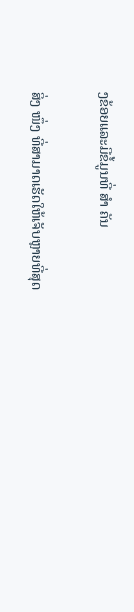ງຂ້ອຍແລະມີຂໍ້ມູນທີ່ ສຳ ຄັນ

ສິ່ງ ໜຶ່ງ ທີ່ສາມາດເຮັດໃຫ້ເຈັບຫຼາຍທີ່ສຸດ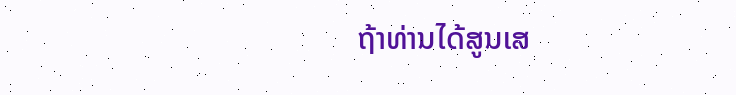ຖ້າທ່ານໄດ້ສູນເສ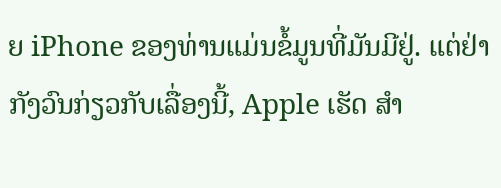ຍ iPhone ຂອງທ່ານແມ່ນຂໍ້ມູນທີ່ມັນມີຢູ່. ແຕ່ຢ່າກັງວົນກ່ຽວກັບເລື່ອງນີ້, Apple ເຮັດ ສຳ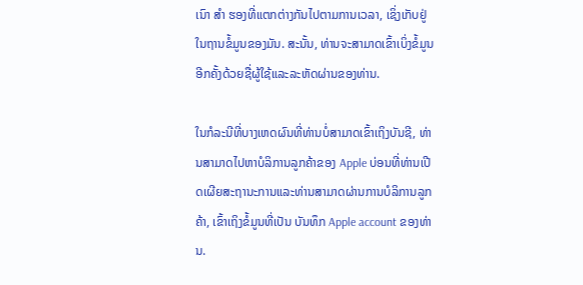ເນົາ ສຳ ຮອງທີ່ແຕກຕ່າງກັນໄປຕາມການເວລາ, ເຊິ່ງເກັບຢູ່ໃນຖານຂໍ້ມູນຂອງມັນ. ສະນັ້ນ, ທ່ານຈະສາມາດເຂົ້າເບິ່ງຂໍ້ມູນອີກຄັ້ງດ້ວຍຊື່ຜູ້ໃຊ້ແລະລະຫັດຜ່ານຂອງທ່ານ.

ໃນກໍລະນີທີ່ບາງເຫດຜົນທີ່ທ່ານບໍ່ສາມາດເຂົ້າເຖິງບັນຊີ, ທ່ານສາມາດໄປຫາບໍລິການລູກຄ້າຂອງ Apple ບ່ອນທີ່ທ່ານເປີດເຜີຍສະຖານະການແລະທ່ານສາມາດຜ່ານການບໍລິການລູກຄ້າ, ເຂົ້າເຖິງຂໍ້ມູນທີ່ເປັນ ບັນທຶກ Apple account ຂອງທ່ານ.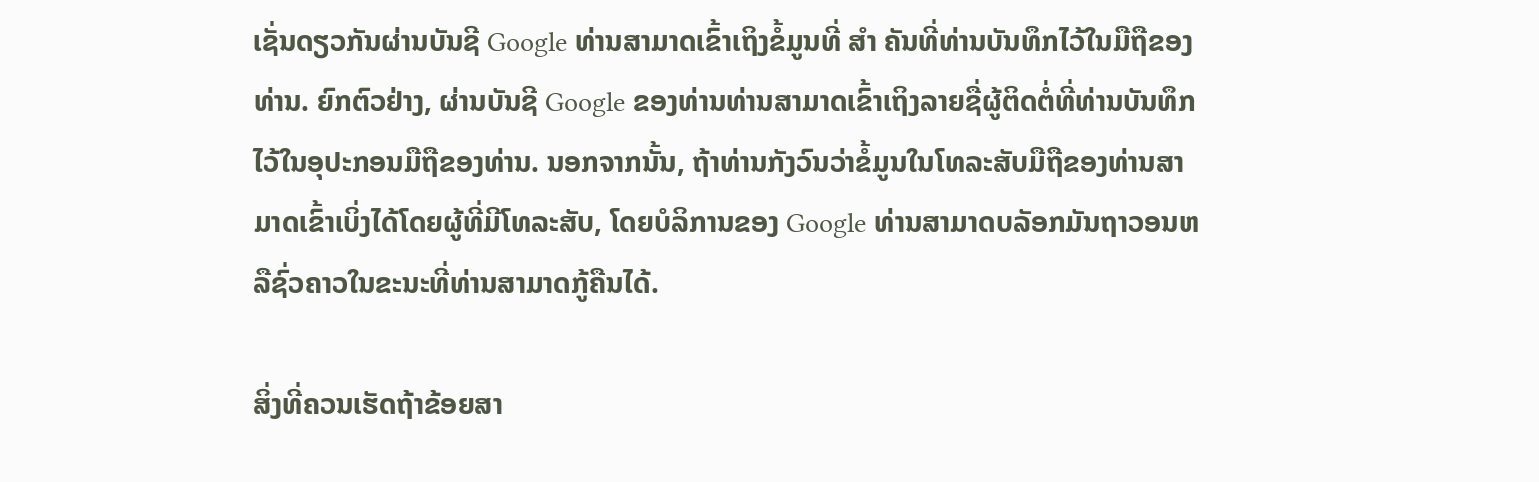ເຊັ່ນດຽວກັນຜ່ານບັນຊີ Google ທ່ານສາມາດເຂົ້າເຖິງຂໍ້ມູນທີ່ ສຳ ຄັນທີ່ທ່ານບັນທຶກໄວ້ໃນມືຖືຂອງທ່ານ. ຍົກຕົວຢ່າງ, ຜ່ານບັນຊີ Google ຂອງທ່ານທ່ານສາມາດເຂົ້າເຖິງລາຍຊື່ຜູ້ຕິດຕໍ່ທີ່ທ່ານບັນທຶກໄວ້ໃນອຸປະກອນມືຖືຂອງທ່ານ. ນອກຈາກນັ້ນ, ຖ້າທ່ານກັງວົນວ່າຂໍ້ມູນໃນໂທລະສັບມືຖືຂອງທ່ານສາມາດເຂົ້າເບິ່ງໄດ້ໂດຍຜູ້ທີ່ມີໂທລະສັບ, ໂດຍບໍລິການຂອງ Google ທ່ານສາມາດບລັອກມັນຖາວອນຫລືຊົ່ວຄາວໃນຂະນະທີ່ທ່ານສາມາດກູ້ຄືນໄດ້.

ສິ່ງທີ່ຄວນເຮັດຖ້າຂ້ອຍສາ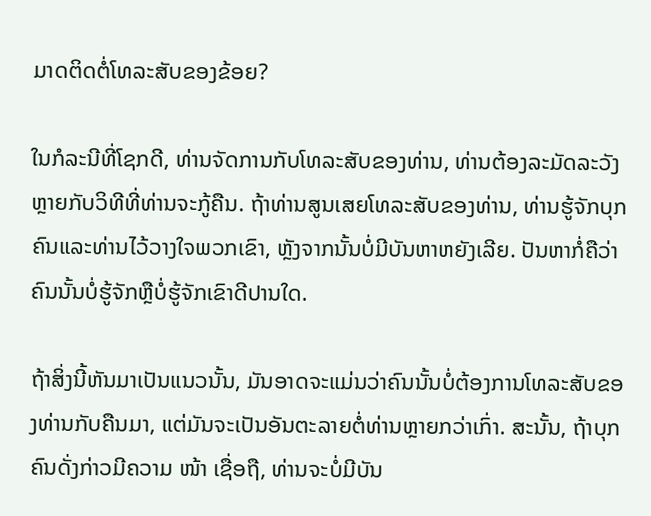ມາດຕິດຕໍ່ໂທລະສັບຂອງຂ້ອຍ?

ໃນກໍລະນີທີ່ໂຊກດີ, ທ່ານຈັດການກັບໂທລະສັບຂອງທ່ານ, ທ່ານຕ້ອງລະມັດລະວັງຫຼາຍກັບວິທີທີ່ທ່ານຈະກູ້ຄືນ. ຖ້າທ່ານສູນເສຍໂທລະສັບຂອງທ່ານ, ທ່ານຮູ້ຈັກບຸກຄົນແລະທ່ານໄວ້ວາງໃຈພວກເຂົາ, ຫຼັງຈາກນັ້ນບໍ່ມີບັນຫາຫຍັງເລີຍ. ປັນຫາກໍ່ຄືວ່າຄົນນັ້ນບໍ່ຮູ້ຈັກຫຼືບໍ່ຮູ້ຈັກເຂົາດີປານໃດ.

ຖ້າສິ່ງນີ້ຫັນມາເປັນແນວນັ້ນ, ມັນອາດຈະແມ່ນວ່າຄົນນັ້ນບໍ່ຕ້ອງການໂທລະສັບຂອງທ່ານກັບຄືນມາ, ແຕ່ມັນຈະເປັນອັນຕະລາຍຕໍ່ທ່ານຫຼາຍກວ່າເກົ່າ. ສະນັ້ນ, ຖ້າບຸກຄົນດັ່ງກ່າວມີຄວາມ ໜ້າ ເຊື່ອຖື, ທ່ານຈະບໍ່ມີບັນ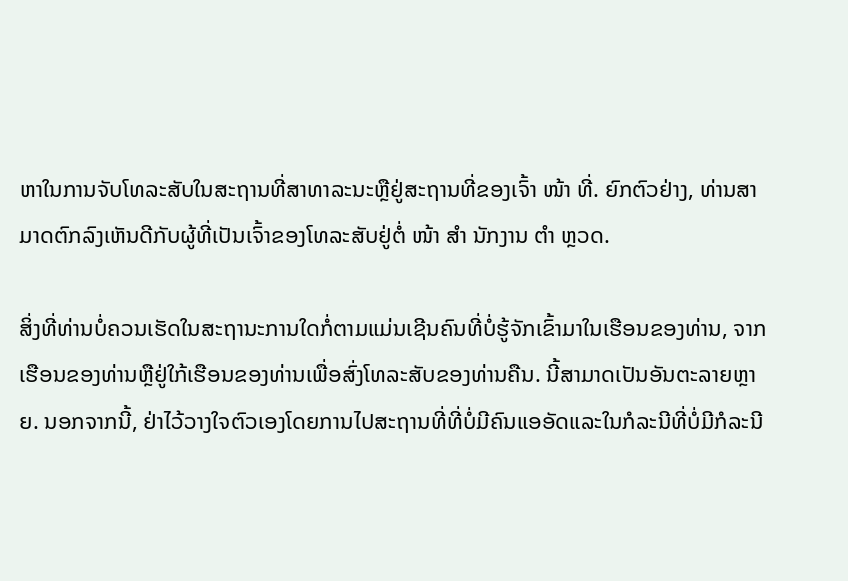ຫາໃນການຈັບໂທລະສັບໃນສະຖານທີ່ສາທາລະນະຫຼືຢູ່ສະຖານທີ່ຂອງເຈົ້າ ໜ້າ ທີ່. ຍົກຕົວຢ່າງ, ທ່ານສາມາດຕົກລົງເຫັນດີກັບຜູ້ທີ່ເປັນເຈົ້າຂອງໂທລະສັບຢູ່ຕໍ່ ໜ້າ ສຳ ນັກງານ ຕຳ ຫຼວດ.

ສິ່ງທີ່ທ່ານບໍ່ຄວນເຮັດໃນສະຖານະການໃດກໍ່ຕາມແມ່ນເຊີນຄົນທີ່ບໍ່ຮູ້ຈັກເຂົ້າມາໃນເຮືອນຂອງທ່ານ, ຈາກເຮືອນຂອງທ່ານຫຼືຢູ່ໃກ້ເຮືອນຂອງທ່ານເພື່ອສົ່ງໂທລະສັບຂອງທ່ານຄືນ. ນີ້ສາມາດເປັນອັນຕະລາຍຫຼາຍ. ນອກຈາກນີ້, ຢ່າໄວ້ວາງໃຈຕົວເອງໂດຍການໄປສະຖານທີ່ທີ່ບໍ່ມີຄົນແອອັດແລະໃນກໍລະນີທີ່ບໍ່ມີກໍລະນີ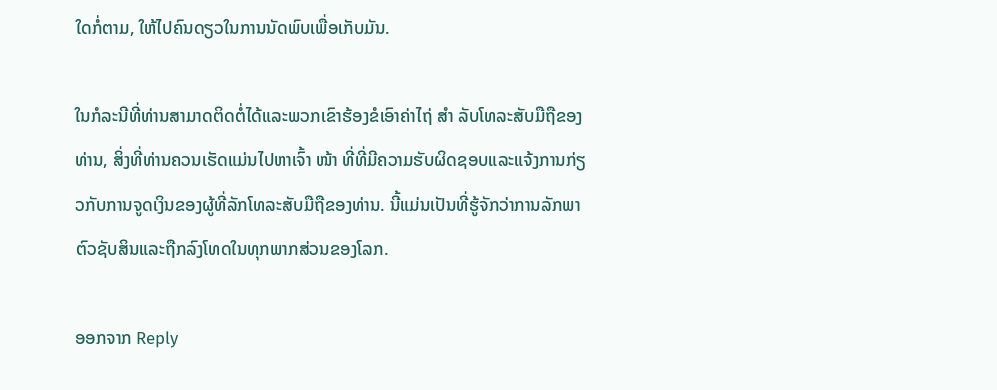ໃດກໍ່ຕາມ, ໃຫ້ໄປຄົນດຽວໃນການນັດພົບເພື່ອເກັບມັນ.

ໃນກໍລະນີທີ່ທ່ານສາມາດຕິດຕໍ່ໄດ້ແລະພວກເຂົາຮ້ອງຂໍເອົາຄ່າໄຖ່ ສຳ ລັບໂທລະສັບມືຖືຂອງທ່ານ, ສິ່ງທີ່ທ່ານຄວນເຮັດແມ່ນໄປຫາເຈົ້າ ໜ້າ ທີ່ທີ່ມີຄວາມຮັບຜິດຊອບແລະແຈ້ງການກ່ຽວກັບການຈູດເງິນຂອງຜູ້ທີ່ລັກໂທລະສັບມືຖືຂອງທ່ານ. ນີ້ແມ່ນເປັນທີ່ຮູ້ຈັກວ່າການລັກພາຕົວຊັບສິນແລະຖືກລົງໂທດໃນທຸກພາກສ່ວນຂອງໂລກ.

ອອກຈາກ Reply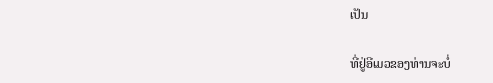ເປັນ

ທີ່ຢູ່ອີເມວຂອງທ່ານຈະບໍ່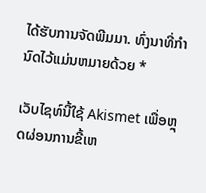ໄດ້ຮັບການຈັດພີມມາ. ທົ່ງນາທີ່ກໍານົດໄວ້ແມ່ນຫມາຍດ້ວຍ *

ເວັບໄຊທ໌ນີ້ໃຊ້ Akismet ເພື່ອຫຼຸດຜ່ອນການຂີ້ເຫ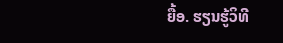ຍື້ອ. ຮຽນຮູ້ວິທີ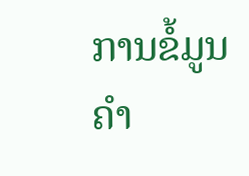ການຂໍ້ມູນຄໍາ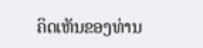ຄິດເຫັນຂອງທ່ານ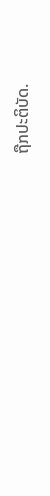ຖືກປະຕິບັດ.